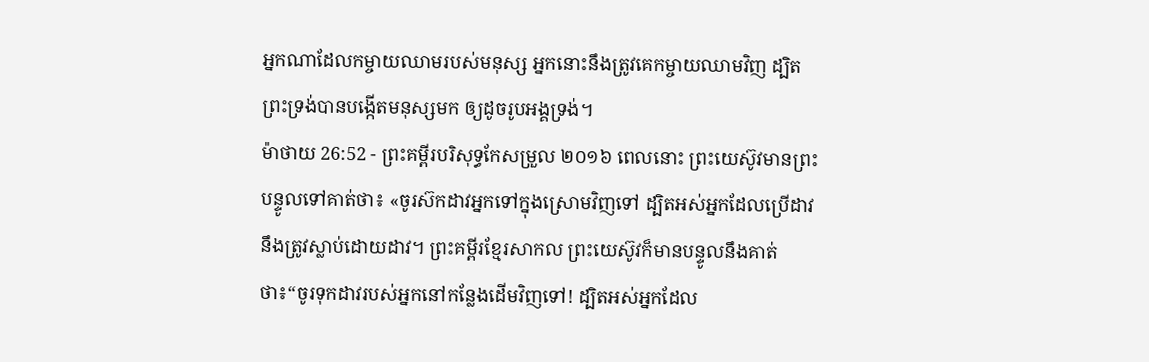អ្នកណាដែលកម្ចាយឈាមរបស់មនុស្ស អ្នកនោះនឹងត្រូវគេកម្ចាយឈាមវិញ ដ្បិតព្រះទ្រង់បានបង្កើតមនុស្សមក ឲ្យដូចរូបអង្គទ្រង់។
ម៉ាថាយ 26:52 - ព្រះគម្ពីរបរិសុទ្ធកែសម្រួល ២០១៦ ពេលនោះ ព្រះយេស៊ូវមានព្រះបន្ទូលទៅគាត់ថា៖ «ចូរស៊កដាវអ្នកទៅក្នុងស្រោមវិញទៅ ដ្បិតអស់អ្នកដែលប្រើដាវ នឹងត្រូវស្លាប់ដោយដាវ។ ព្រះគម្ពីរខ្មែរសាកល ព្រះយេស៊ូវក៏មានបន្ទូលនឹងគាត់ថា៖“ចូរទុកដាវរបស់អ្នកនៅកន្លែងដើមវិញទៅ! ដ្បិតអស់អ្នកដែល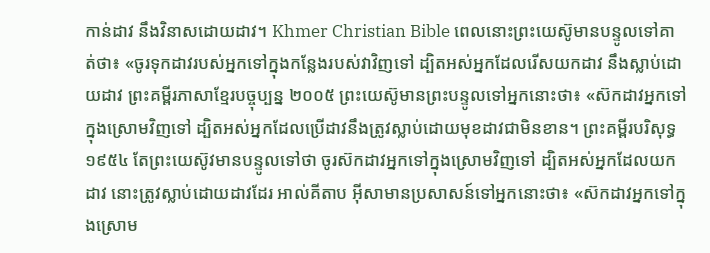កាន់ដាវ នឹងវិនាសដោយដាវ។ Khmer Christian Bible ពេលនោះព្រះយេស៊ូមានបន្ទូលទៅគាត់ថា៖ «ចូរទុកដាវរបស់អ្នកទៅក្នុងកន្លែងរបស់វាវិញទៅ ដ្បិតអស់អ្នកដែលរើសយកដាវ នឹងស្លាប់ដោយដាវ ព្រះគម្ពីរភាសាខ្មែរបច្ចុប្បន្ន ២០០៥ ព្រះយេស៊ូមានព្រះបន្ទូលទៅអ្នកនោះថា៖ «ស៊កដាវអ្នកទៅក្នុងស្រោមវិញទៅ ដ្បិតអស់អ្នកដែលប្រើដាវនឹងត្រូវស្លាប់ដោយមុខដាវជាមិនខាន។ ព្រះគម្ពីរបរិសុទ្ធ ១៩៥៤ តែព្រះយេស៊ូវមានបន្ទូលទៅថា ចូរស៊កដាវអ្នកទៅក្នុងស្រោមវិញទៅ ដ្បិតអស់អ្នកដែលយកដាវ នោះត្រូវស្លាប់ដោយដាវដែរ អាល់គីតាប អ៊ីសាមានប្រសាសន៍ទៅអ្នកនោះថា៖ «ស៊កដាវអ្នកទៅក្នុងស្រោម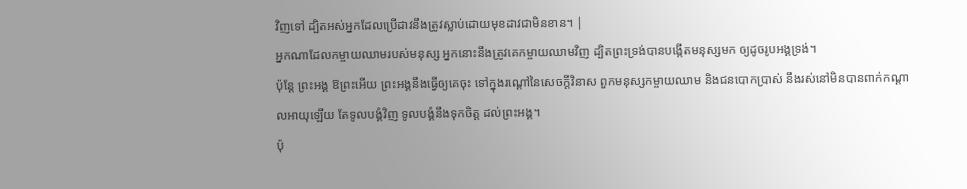វិញទៅ ដ្បិតអស់អ្នកដែលប្រើដាវនឹងត្រូវស្លាប់ដោយមុខដាវជាមិនខាន។ |
អ្នកណាដែលកម្ចាយឈាមរបស់មនុស្ស អ្នកនោះនឹងត្រូវគេកម្ចាយឈាមវិញ ដ្បិតព្រះទ្រង់បានបង្កើតមនុស្សមក ឲ្យដូចរូបអង្គទ្រង់។
ប៉ុន្តែ ព្រះអង្គ ឱព្រះអើយ ព្រះអង្គនឹងធ្វើឲ្យគេចុះ ទៅក្នុងរណ្តៅនៃសេចក្ដីវិនាស ពួកមនុស្សកម្ចាយឈាម និងជនបោកប្រាស់ នឹងរស់នៅមិនបានពាក់កណ្ដាលអាយុឡើយ តែទូលបង្គំវិញ ទូលបង្គំនឹងទុកចិត្ត ដល់ព្រះអង្គ។
ប៉ុ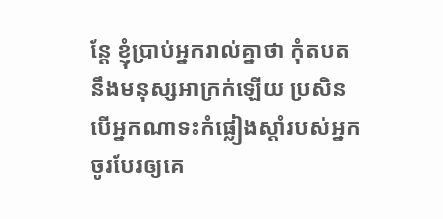ន្តែ ខ្ញុំប្រាប់អ្នករាល់គ្នាថា កុំតបតនឹងមនុស្សអាក្រក់ឡើយ ប្រសិនបើអ្នកណាទះកំផ្លៀងស្តាំរបស់អ្នក ចូរបែរឲ្យគេ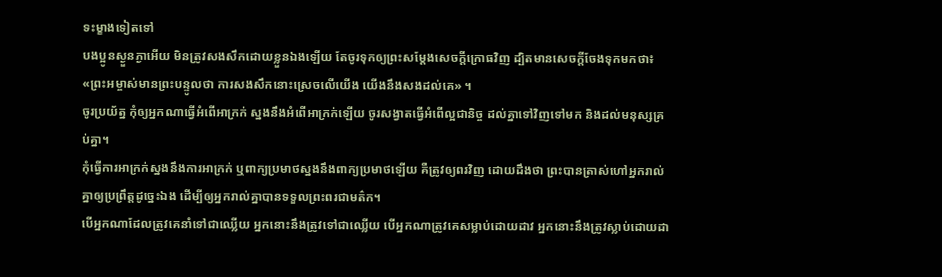ទះម្ខាងទៀតទៅ
បងប្អូនស្ងួនភ្ងាអើយ មិនត្រូវសងសឹកដោយខ្លួនឯងឡើយ តែចូរទុកឲ្យព្រះសម្ដែងសេចក្ដីក្រោធវិញ ដ្បិតមានសេចក្តីចែងទុកមកថា៖ «ព្រះអម្ចាស់មានព្រះបន្ទូលថា ការសងសឹកនោះស្រេចលើយើង យើងនឹងសងដល់គេ» ។
ចូរប្រយ័ត្ន កុំឲ្យអ្នកណាធ្វើអំពើអាក្រក់ ស្នងនឹងអំពើអាក្រក់ឡើយ ចូរសង្វាតធ្វើអំពើល្អជានិច្ច ដល់គ្នាទៅវិញទៅមក និងដល់មនុស្សគ្រប់គ្នា។
កុំធ្វើការអាក្រក់ស្នងនឹងការអាក្រក់ ឬពាក្យប្រមាថស្នងនឹងពាក្យប្រមាថឡើយ គឺត្រូវឲ្យពរវិញ ដោយដឹងថា ព្រះបានត្រាស់ហៅអ្នករាល់គ្នាឲ្យប្រព្រឹត្តដូច្នេះឯង ដើម្បីឲ្យអ្នករាល់គ្នាបានទទួលព្រះពរជាមត៌ក។
បើអ្នកណាដែលត្រូវគេនាំទៅជាឈ្លើយ អ្នកនោះនឹងត្រូវទៅជាឈ្លើយ បើអ្នកណាត្រូវគេសម្លាប់ដោយដាវ អ្នកនោះនឹងត្រូវស្លាប់ដោយដា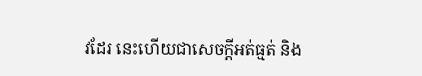វដែរ នេះហើយជាសេចក្ដីអត់ធ្មត់ និង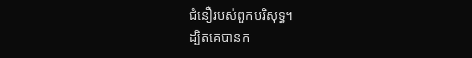ជំនឿរបស់ពួកបរិសុទ្ធ។
ដ្បិតគេបានក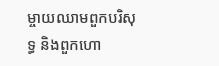ម្ចាយឈាមពួកបរិសុទ្ធ និងពួកហោ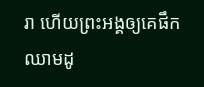រា ហើយព្រះអង្គឲ្យគេផឹកឈាមដូ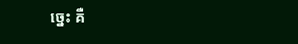ច្នេះ គឺ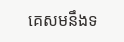គេសមនឹងទ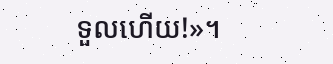ទួលហើយ!»។